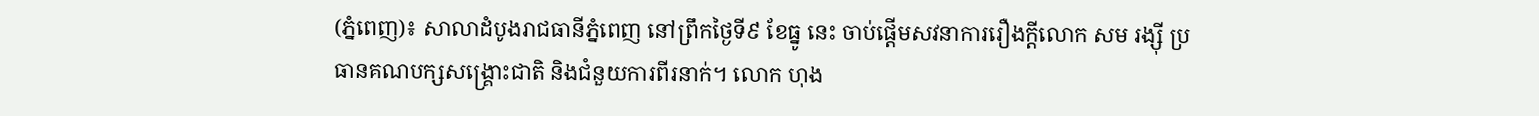(ភ្នំពេញ)៖ សាលាដំបូងរាជធានីភ្នំពេញ នៅព្រឹកថ្ងៃទី៩ ខែធ្នូ នេះ ចាប់ផ្ដើមសវនាការរឿងក្ដីលោក សម រង្ស៊ី ប្រធានគណបក្សសង្គ្រោះជាតិ និងជំនួយការពីរនាក់។ លោក ហុង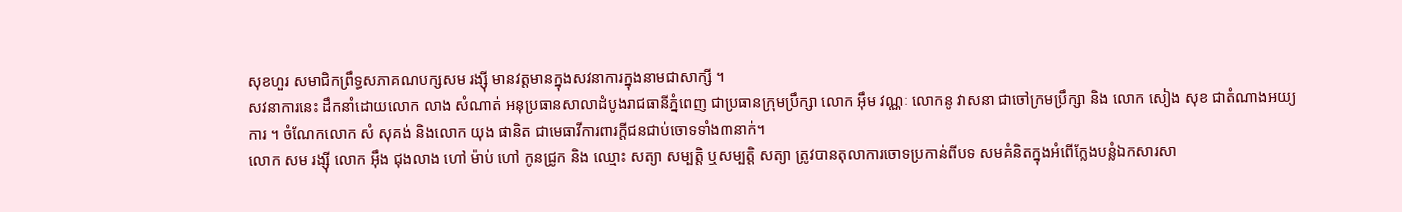សុខហួរ សមាជិកព្រឹទ្ធសភាគណបក្សសម រង្ស៊ី មានវត្តមានក្នុងសវនាការក្នុងនាមជាសាក្សី ។
សវនាការនេះ ដឹកនាំដោយលោក លាង សំណាត់ អនុប្រធានសាលាដំបូងរាជធានីភ្នំពេញ ជាប្រធានក្រុមប្រឹក្សា លោក អ៊ឹម វណ្ណៈ លោកនូ វាសនា ជាចៅក្រមប្រឹក្សា និង លោក សៀង សុខ ជាតំណាងអយ្យការ ។ ចំណែកលោក សំ សុគង់ និងលោក យុង ផានិត ជាមេធាវីការពារក្ដីជនជាប់ចោទទាំង៣នាក់។
លោក សម រង្ស៊ី លោក អ៊ឹង ជុងលាង ហៅ ម៉ាប់ ហៅ កូនជ្រូក និង ឈ្មោះ សត្យា សម្បត្តិ ឬសម្បត្តិ សត្យា ត្រូវបានតុលាការចោទប្រកាន់ពីបទ សមគំនិតក្នុងអំពើក្លែងបន្លំឯកសារសា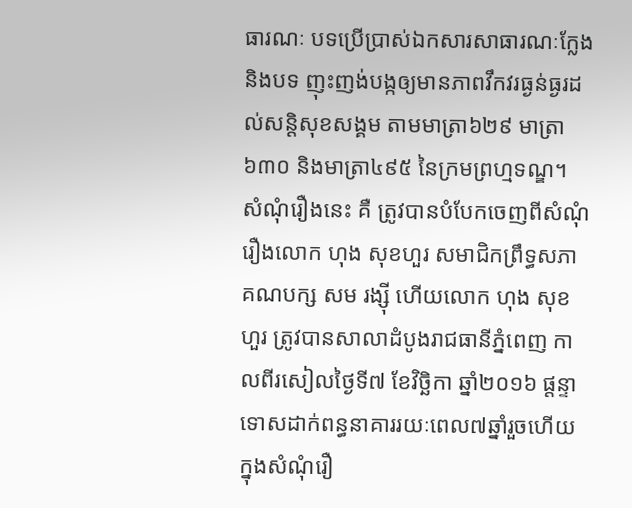ធារណៈ បទប្រើប្រាស់ឯកសារសាធារណៈក្លែង និងបទ ញុះញង់បង្កឲ្យមានភាពវឹកវរធ្ងន់ធ្ងរដល់សន្តិសុខសង្គម តាមមាត្រា៦២៩ មាត្រា៦៣០ និងមាត្រា៤៩៥ នៃក្រមព្រហ្មទណ្ឌ។
សំណុំរឿងនេះ គឺ ត្រូវបានបំបែកចេញពីសំណុំរឿងលោក ហុង សុខហួរ សមាជិកព្រឹទ្ធសភាគណបក្ស សម រង្ស៊ី ហើយលោក ហុង សុខហួរ ត្រូវបានសាលាដំបូងរាជធានីភ្នំពេញ កាលពីរសៀលថ្ងៃទី៧ ខែវិច្ឆិកា ឆ្នាំ២០១៦ ផ្តន្ទាទោសដាក់ពន្ធនាគាររយៈពេល៧ឆ្នាំរួចហើយ ក្នុងសំណុំរឿ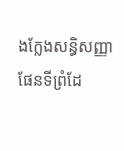ងក្លែងសន្ធិសញ្ញាផែនទីព្រំដែ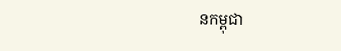នកម្ពុជា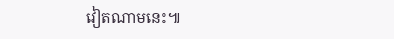វៀតណាមនេះ៕